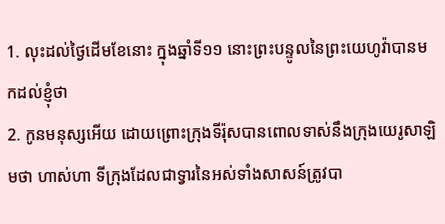1. លុះដល់ថ្ងៃដើមខែនោះ ក្នុងឆ្នាំទី១១ នោះព្រះបន្ទូលនៃព្រះយេហូវ៉ាបានមកដល់ខ្ញុំថា
2. កូនមនុស្សអើយ ដោយព្រោះក្រុងទីរ៉ុសបានពោលទាស់នឹងក្រុងយេរូសាឡិមថា ហាស់ហា ទីក្រុងដែលជាទ្វារនៃអស់ទាំងសាសន៍ត្រូវបា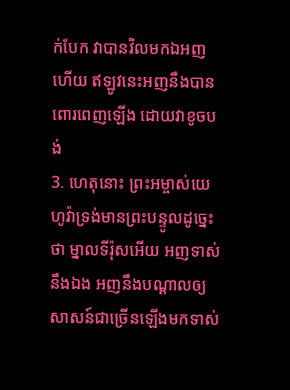ក់បែក វាបានវិលមកឯអញហើយ ឥឡូវនេះអញនឹងបានពោរពេញឡើង ដោយវាខូចបង់
3. ហេតុនោះ ព្រះអម្ចាស់យេហូវ៉ាទ្រង់មានព្រះបន្ទូលដូច្នេះថា ម្នាលទីរ៉ុសអើយ អញទាស់នឹងឯង អញនឹងបណ្តាលឲ្យសាសន៍ជាច្រើនឡើងមកទាស់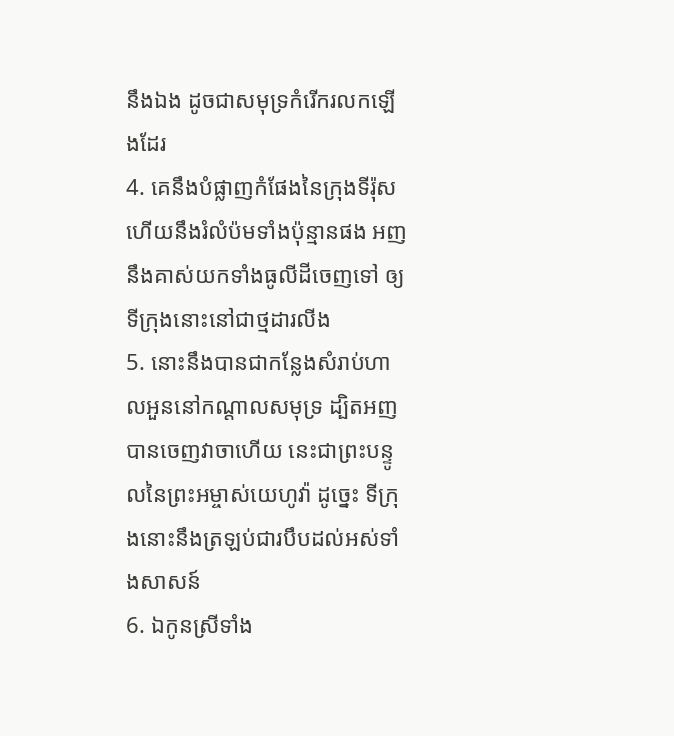នឹងឯង ដូចជាសមុទ្រកំរើករលកឡើងដែរ
4. គេនឹងបំផ្លាញកំផែងនៃក្រុងទីរ៉ុស ហើយនឹងរំលំប៉មទាំងប៉ុន្មានផង អញនឹងគាស់យកទាំងធូលីដីចេញទៅ ឲ្យទីក្រុងនោះនៅជាថ្មដារលីង
5. នោះនឹងបានជាកន្លែងសំរាប់ហាលអួននៅកណ្តាលសមុទ្រ ដ្បិតអញបានចេញវាចាហើយ នេះជាព្រះបន្ទូលនៃព្រះអម្ចាស់យេហូវ៉ា ដូច្នេះ ទីក្រុងនោះនឹងត្រឡប់ជារបឹបដល់អស់ទាំងសាសន៍
6. ឯកូនស្រីទាំង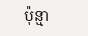ប៉ុន្មា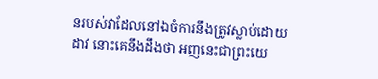នរបស់វាដែលនៅឯចំការនឹងត្រូវស្លាប់ដោយដាវ នោះគេនឹងដឹងថា អញនេះជាព្រះយេ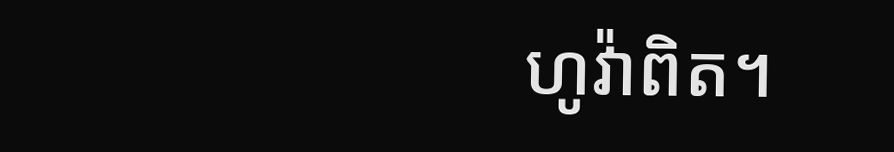ហូវ៉ាពិត។